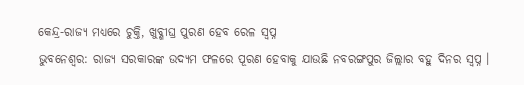କେନ୍ଦ୍ର-ରାଜ୍ୟ ମଧ୍ୟରେ ଚୁକ୍ତି, ଖୁବ୍ଶୀଘ୍ର ପୁରଣ ହେବ ରେଳ ସ୍ୱପ୍ନ
ଭୁବନେଶ୍ୱର: ରାଜ୍ୟ ସରକାରଙ୍କ ଉଦ୍ୟମ ଫଳରେ ପୂରଣ ହେବାକୁ ଯାଉଛି ନବରଙ୍ଗପୁର ଜିଲ୍ଲାର ବହୁ ଦିନର ସ୍ୱପ୍ନ ।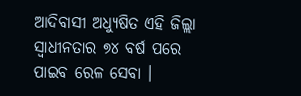ଆଦିବାସୀ ଅଧ୍ୟୁଷିତ ଏହି ଜିଲ୍ଲା ସ୍ୱାଧୀନତାର ୭୪ ବର୍ଷ ପରେ ପାଇବ ରେଳ ସେବା ।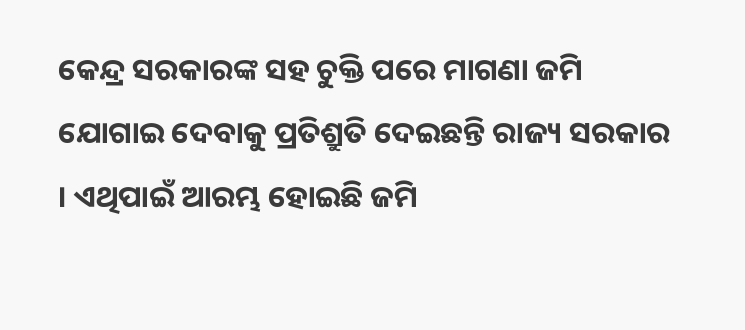କେନ୍ଦ୍ର ସରକାରଙ୍କ ସହ ଚୁକ୍ତି ପରେ ମାଗଣା ଜମି ଯୋଗାଇ ଦେବାକୁ ପ୍ରତିଶ୍ରୁତି ଦେଇଛନ୍ତି ରାଜ୍ୟ ସରକାର । ଏଥିପାଇଁ ଆରମ୍ଭ ହୋଇଛି ଜମି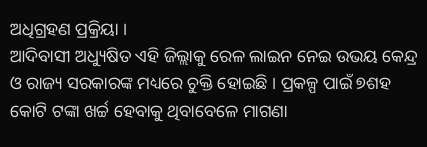ଅଧିଗ୍ରହଣ ପ୍ରକ୍ରିୟା ।
ଆଦିବାସୀ ଅଧ୍ୟୁଷିତ ଏହି ଜିଲ୍ଲାକୁ ରେଳ ଲାଇନ ନେଇ ଉଭୟ କେନ୍ଦ୍ର ଓ ରାଜ୍ୟ ସରକାରଙ୍କ ମଧ୍ୟରେ ଚୁକ୍ତି ହୋଇଛି । ପ୍ରକଳ୍ପ ପାଇଁ ୭ଶହ କୋଟି ଟଙ୍କା ଖର୍ଚ୍ଚ ହେବାକୁ ଥିବାବେଳେ ମାଗଣା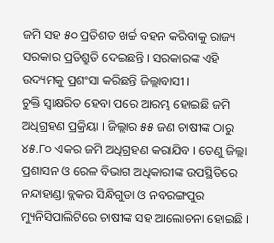ଜମି ସହ ୫୦ ପ୍ରତିଶତ ଖର୍ଚ୍ଚ ବହନ କରିବାକୁ ରାଜ୍ୟ ସରକାର ପ୍ରତିଶ୍ରୁତି ଦେଇଛନ୍ତି । ସରକାରଙ୍କ ଏହି ଉଦ୍ୟମକୁ ପ୍ରଶଂସା କରିଛନ୍ତି ଜିଲ୍ଲାବାସୀ ।
ଚୁକ୍ତି ସ୍ୱାକ୍ଷରିତ ହେବା ପରେ ଆରମ୍ଭ ହୋଇଛି ଜମି ଅଧିଗ୍ରହଣ ପ୍ରକ୍ରିୟା । ଜିଲ୍ଲାର ୫୫ ଜଣ ଚାଷୀଙ୍କ ଠାରୁ ୪୫.୮୦ ଏକର ଜମି ଅଧିଗ୍ରହଣ କରାଯିବ । ତେଣୁ ଜିଲ୍ଲା ପ୍ରଶାସନ ଓ ରେଳ ବିଭାଗ ଅଧିକାରୀଙ୍କ ଉପସ୍ଥିତିରେ ନନ୍ଦାହାଣ୍ଡା ବ୍ଲକର ସିନ୍ଧିଗୁଡା ଓ ନବରଙ୍ଗପୁର ମ୍ୟୁନିସିପାଲିଟିରେ ଚାଷୀଙ୍କ ସହ ଆଲୋଚନା ହୋଇଛି ।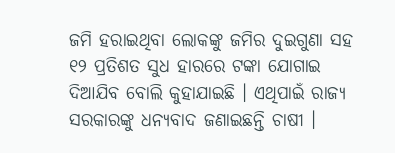ଜମି ହରାଇଥିବା ଲୋକଙ୍କୁ ଜମିର ଦୁଇଗୁଣା ସହ ୧୨ ପ୍ରତିଶତ ସୁଧ ହାରରେ ଟଙ୍କା ଯୋଗାଇ ଦିଆଯିବ ବୋଲି କୁହାଯାଇଛି । ଏଥିପାଇଁ ରାଜ୍ୟ ସରକାରଙ୍କୁ ଧନ୍ୟବାଦ ଜଣାଇଛନ୍ତି ଚାଷୀ ।